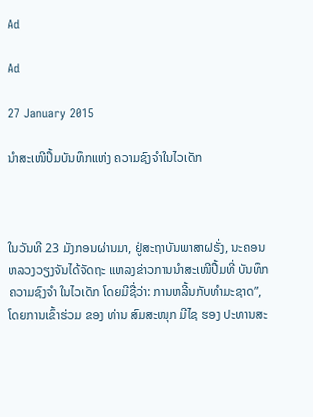Ad

Ad

27 January 2015

ນຳສະເໜີປຶ້ມບັນທຶກແຫ່ງ ຄວາມຊົງຈຳໃນໄວເດັກ



ໃນວັນທີ 23 ມັງກອນຜ່ານມາ, ຢູ່ສະຖາບັນພາສາຝຣັ່ງ, ນະຄອນ ຫລວງວຽງຈັນໄດ້ຈັດຖະ ແຫລງຂ່າວການນຳສະເໜີປື້ມທີ່ ບັນທຶກຄວາມຊົງຈຳ ໃນໄວເດັກ ໂດຍມີຊື່ວ່າ: ການຫລີ້ນກັບທຳມະຊາດ”, ໂດຍການເຂົ້າຮ່ວມ ຂອງ ທ່ານ ສົມສະໜຸກ ມີໄຊ ຮອງ ປະທານສະ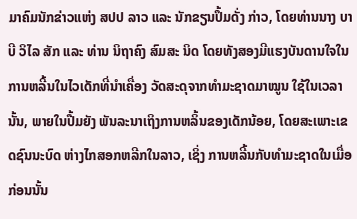ມາຄົມນັກຂ່າວແຫ່ງ ສປປ ລາວ ແລະ ນັກຂຽນປຶ້ມດັ່ງ ກ່າວ, ໂດຍທ່ານນາງ ບາບີ ວິໄລ ສັກ ແລະ ທ່ານ ນິຖາຄົງ ສົມສະ ນິດ ໂດຍທັງສອງມີແຮງບັນດານໃຈໃນການຫລີ້ນໃນໄວເດັກທີ່ນຳເຄື່ອງ ວັດສະດຸຈາກທຳມະຊາດມາໝູນ ໃຊ້ໃນເວລານັ້ນ, ພາຍໃນປື້ມຍັງ ພັນລະນາເຖິງການຫລິ້ນຂອງເດັກນ້ອຍ, ໂດຍສະເພາະເຂດຊົນນະບົດ ຫ່າງໄກສອກຫລີກໃນລາວ, ເຊິ່ງ ການຫລີ້ນກັບທຳມະຊາດໃນເມື່ອ ກ່ອນນັ້ນ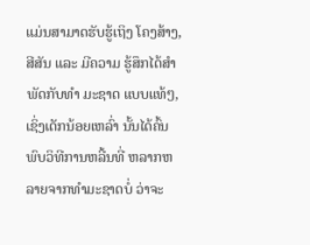ແມ່ນສາມາດຮັບຮູ້ເຖິງ ໂຄງສ້າງ, ສີສັນ ແລະ ມີຄວາມ ຮູ້ສຶກໄດ້ສຳພັດກັບທຳ ມະຊາດ ແບບແທ້ໆ, ເຊິ່ງເດັກນ້ອຍເຫລົ່າ ນັ້ນໄດ້ຄົ້ນພົບວິທີການຫລີ້ນທີ່ ຫລາກຫລາຍຈາກທຳມະຊາດບໍ່ ວ່າຈະ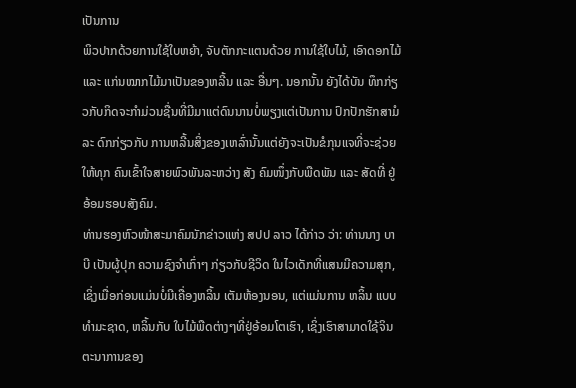ເປັນການ
ພິວປາກດ້ວຍການໃຊ້ໃບຫຍ້າ, ຈັບຕັກກະແຕນດ້ວຍ ການໃຊ້ໃບໄມ້, ເອົາດອກໄມ້ ແລະ ແກ່ນໝາກໄມ້ມາເປັນຂອງຫລີ້ນ ແລະ ອື່ນໆ. ນອກນັ້ນ ຍັງໄດ້ບັນ ທຶກກ່ຽວກັບກິດຈະກຳມ່ວນຊື່ນທີ່ມີມາແຕ່ດົນນານບໍ່ພຽງແຕ່ເປັນການ ປົກປັກຮັກສາມໍລະ ດົກກ່ຽວກັບ ການຫລີ້ນສິ່ງຂອງເຫລົ່ານັ້ນແຕ່ຍັງຈະເປັນຂໍກຸນແຈທີ່ຈະຊ່ວຍໃຫ້ທຸກ ຄົນເຂົ້າໃຈສາຍພົວພັນລະຫວ່າງ ສັງ ຄົມໜຶ່ງກັບພືດພັນ ແລະ ສັດທີ່ ຢູ່ອ້ອມຮອບສັງຄົມ.
ທ່ານຮອງຫົວໜ້າສະມາຄົມນັກຂ່າວແຫ່ງ ສປປ ລາວ ໄດ້ກ່າວ ວ່າ: ທ່ານນາງ ບາບີ ເປັນຜູ້ປຸກ ຄວາມຊົງຈຳເກົ່າໆ ກ່ຽວກັບຊີວິດ ໃນໄວເດັກທີ່ແສນມີຄວາມສຸກ, ເຊິ່ງເມື່ອກ່ອນແມ່ນບໍ່ມີເຄື່ອງຫລິ້ນ ເຕັມຫ້ອງນອນ, ແຕ່ແມ່ນການ ຫລິ້ນ ແບບທຳມະຊາດ, ຫລິ້ນກັບ ໃບໄມ້ພືດຕ່າງໆທີ່ຢູ່ອ້ອມໂຕເຮົາ, ເຊິ່ງເຮົາສາມາດໃຊ້ຈິນຕະນາການຂອງ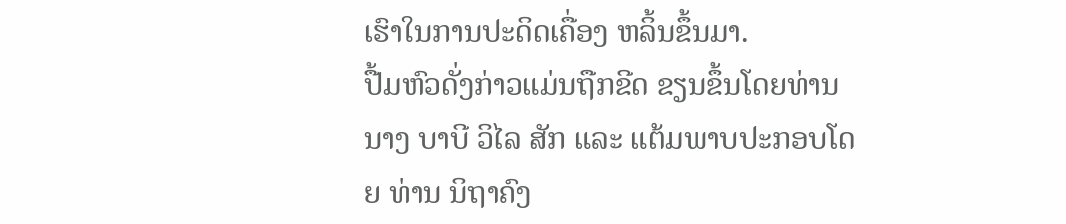ເຮົາໃນການປະດິດເຄື່ອງ ຫລິ້ນຂຶ້ນມາ.
ປື້ມຫົວດັ່ງກ່າວແມ່ນຖືກຂີດ ຂຽນຂຶ້ນໂດຍທ່ານນາງ ບາບີ ວິໄລ ສັກ ແລະ ແຕ້ມພາບປະກອບໂດຍ ທ່ານ ນິຖາຄົງ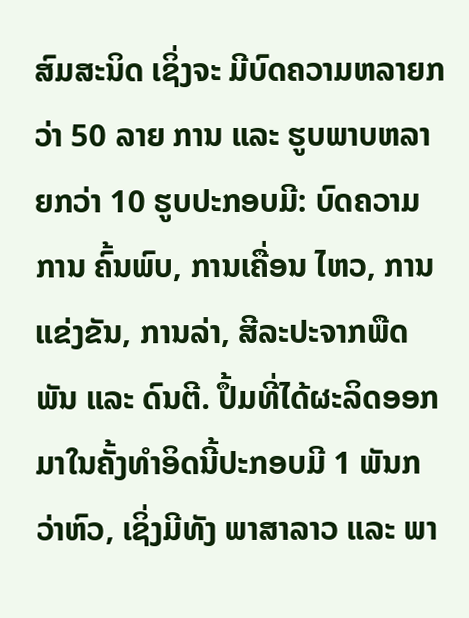ສົມສະນິດ ເຊິ່ງຈະ ມີບົດຄວາມຫລາຍກວ່າ 50 ລາຍ ການ ແລະ ຮູບພາບຫລາຍກວ່າ 10 ຮູບປະກອບມີ: ບົດຄວາມ ການ ຄົ້ນພົບ, ການເຄື່ອນ ໄຫວ, ການແຂ່ງຂັນ, ການລ່າ, ສີລະປະຈາກພືດພັນ ແລະ ດົນຕີ. ປຶ້ມທີ່ໄດ້ຜະລິດອອກມາໃນຄັ້ງທຳອິດນີ້ປະກອບມີ 1 ພັນກວ່າຫົວ, ເຊິ່ງມີທັງ ພາສາລາວ ແລະ ພາ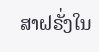ສາຝຣັ່ງໃນ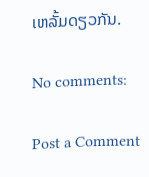ເຫລັ້ມດຽວກັນ.

No comments:

Post a Comment